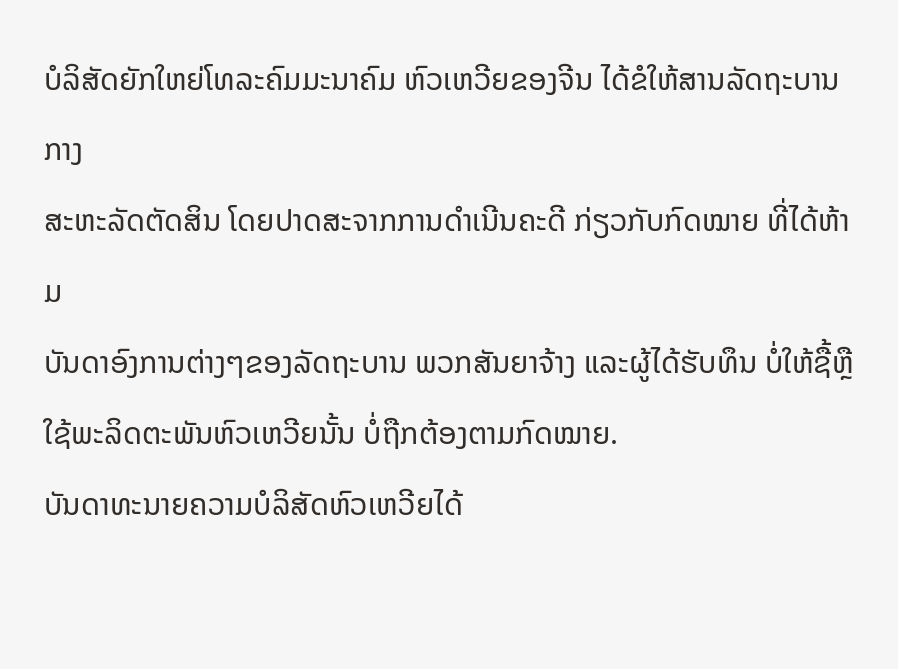ບໍລິສັດຍັກໃຫຍ່ໂທລະຄົມມະນາຄົມ ຫົວເຫວີຍຂອງຈີນ ໄດ້ຂໍໃຫ້ສານລັດຖະບານກາງ
ສະຫະລັດຕັດສິນ ໂດຍປາດສະຈາກການດຳເນີນຄະດີ ກ່ຽວກັບກົດໝາຍ ທີ່ໄດ້ຫ້າມ
ບັນດາອົງການຕ່າງໆຂອງລັດຖະບານ ພວກສັນຍາຈ້າງ ແລະຜູ້ໄດ້ຮັບທຶນ ບໍ່ໃຫ້ຊື້ຫຼື
ໃຊ້ພະລິດຕະພັນຫົວເຫວີຍນັ້ນ ບໍ່ຖືກຕ້ອງຕາມກົດໝາຍ.
ບັນດາທະນາຍຄວາມບໍລິສັດຫົວເຫວີຍໄດ້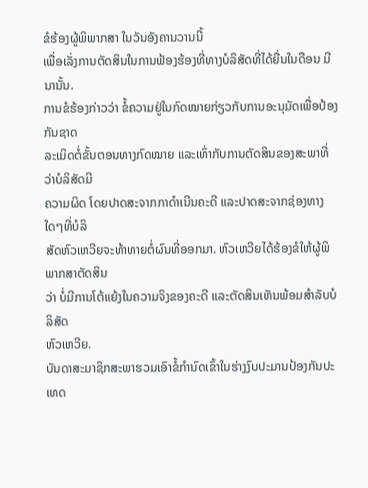ຂໍຮ້ອງຜູ້ພິພາກສາ ໃນວັນອັງຄານວານນີ້
ເພື່ອເລັ່ງການຕັດສິນໃນການຟ້ອງຮ້ອງທີ່ທາງບໍລິສັດທີ່ໄດ້ຍື່ນໃນດືອນ ມີນານັ້ນ.
ການຂໍຮ້ອງກ່າວວ່າ ຂໍ້ຄວາມຢູ່ໃນກົດໝາຍກ່ຽວກັບການອະນຸມັດເພື່ອປ້ອງກັນຊາດ
ລະເມິດຕໍ່ຂັ້ນຕອນທາງກົດໝາຍ ແລະເທົ່າກັບການຕັດສິນຂອງສະພາທີ່ວ່າບໍລິສັດມີ
ຄວາມຜິດ ໂດຍປາດສະຈາກກາດຳເນີນຄະດີ ແລະປາດສະຈາກຊ່ອງທາງໃດໆທີ່ບໍລິ
ສັດຫົວເຫວີຍຈະທ້າທາຍຕໍ່ຜົນທີ່ອອກມາ. ຫົວເຫວີຍໄດ້ຮ້ອງຂໍໃຫ້ຜູ້ພິພາກສາຕັດສິນ
ວ່າ ບໍ່ມີການໂຕ້ແຍ້ງໃນຄວາມຈິງຂອງຄະດີ ແລະຕັດສິນເຫັນພ້ອມສຳລັບບໍລິສັດ
ຫົວເຫວີຍ.
ບັນດາສະມາຊິກສະພາຮວມເອົາຂໍ້ກຳນົດເຂົ້າໃນຮ່າງງົບປະມານປ້ອງກັນປະເທດ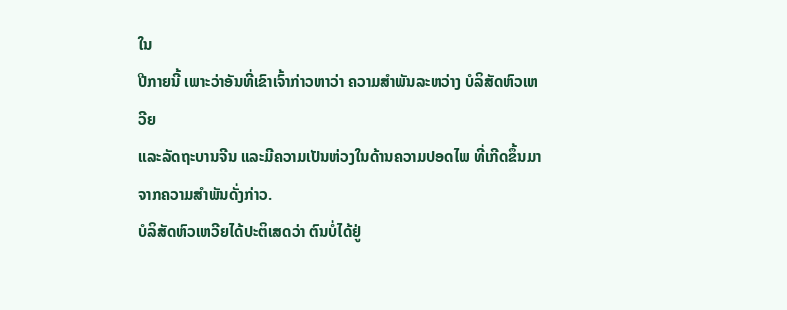ໃນ
ປີກາຍນີ້ ເພາະວ່າອັນທີ່ເຂົາເຈົ້າກ່າວຫາວ່າ ຄວາມສຳພັນລະຫວ່າງ ບໍລິສັດຫົວເຫວີຍ
ແລະລັດຖະບານຈີນ ແລະມີຄວາມເປັນຫ່ວງໃນດ້ານຄວາມປອດໄພ ທີ່ເກີດຂຶ້ນມາ
ຈາກຄວາມສຳພັນດັ່ງກ່າວ.
ບໍລິສັດຫົວເຫວີຍໄດ້ປະຕິເສດວ່າ ຕົນບໍ່ໄດ້ຢູ່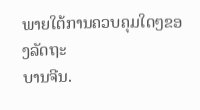ພາຍໃຕ້ການຄວບຄຸມໃດໆຂອງລັດຖະ
ບານຈີນ.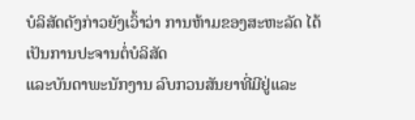ບໍລິສັດດັງກ່າວຍັງເວົ້າວ່າ ການຫ້າມຂອງສະຫະລັດ ໄດ້ເປັນການປະຈານຕໍ່ບໍລິສັດ
ແລະບັນດາພະນັກງານ ລົບກວນສັນຍາທີ່ມີຢູ່ແລະ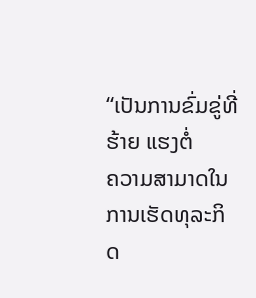“ເປັນການຂົ່ມຂູ່ທີ່ຮ້າຍ ແຮງຕໍ່
ຄວາມສາມາດໃນການເຮັດທຸລະກິດ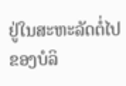ຢູ່ໃນສະຫະລັດຕໍ່ໄປຂອງບໍລິ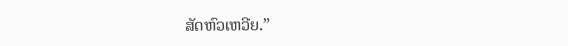ສັດຫົວເຫວີຍ.”